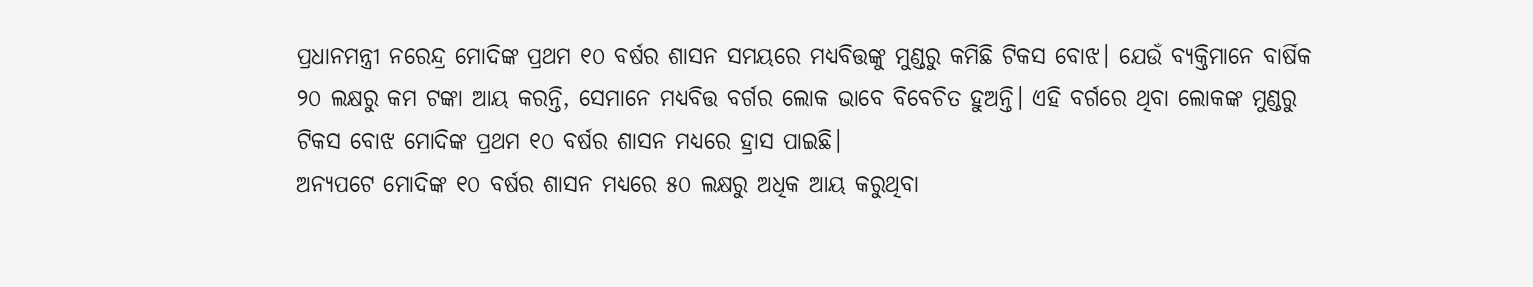ପ୍ରଧାନମନ୍ତ୍ରୀ ନରେନ୍ଦ୍ର ମୋଦିଙ୍କ ପ୍ରଥମ ୧୦ ବର୍ଷର ଶାସନ ସମୟରେ ମଧ୍ୟବିତ୍ତଙ୍କୁ ମୁଣ୍ଡରୁ କମିଛି ଟିକସ ବୋଝ। ଯେଉଁ ବ୍ୟକ୍ତିମାନେ ବାର୍ଷିକ ୨୦ ଲକ୍ଷରୁ କମ ଟଙ୍କା ଆୟ କରନ୍ତି, ସେମାନେ ମଧ୍ୟବିତ୍ତ ବର୍ଗର ଲୋକ ଭାବେ ବିବେଚିତ ହୁଅନ୍ତି। ଏହି ବର୍ଗରେ ଥିବା ଲୋକଙ୍କ ମୁଣ୍ଡରୁ ଟିକସ ବୋଝ ମୋଦିଙ୍କ ପ୍ରଥମ ୧୦ ବର୍ଷର ଶାସନ ମଧ୍ୟରେ ହ୍ରାସ ପାଇଛି।
ଅନ୍ୟପଟେ ମୋଦିଙ୍କ ୧୦ ବର୍ଷର ଶାସନ ମଧ୍ୟରେ ୫୦ ଲକ୍ଷରୁ ଅଧିକ ଆୟ କରୁଥିବା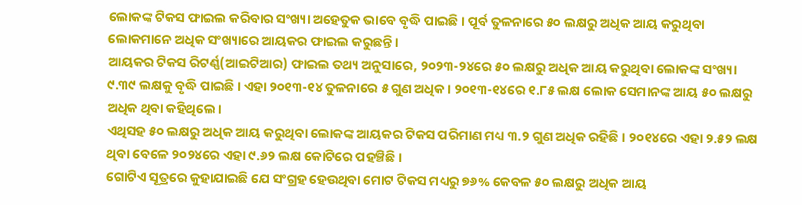ଲୋକଙ୍କ ଟିକସ ଫାଇଲ କରିବାର ସଂଖ୍ୟା ଅହେତୁକ ଭାବେ ବୃଦ୍ଧି ପାଇଛି। ପୂର୍ବ ତୁଳନାରେ ୫୦ ଲକ୍ଷରୁ ଅଧିକ ଆୟ କରୁଥିବା ଲୋକମାନେ ଅଧିକ ସଂଖ୍ୟାରେ ଆୟକର ଫାଇଲ କରୁଛନ୍ତି।
ଆୟକର ଟିକସ ରିଟର୍ଣ୍ଣ(ଆଇଟିଆର) ଫାଇଲ ତଥ୍ୟ ଅନୁସାରେ, ୨୦୨୩-୨୪ରେ ୫୦ ଲକ୍ଷରୁ ଅଧିକ ଆୟ କରୁଥିବା ଲୋକଙ୍କ ସଂଖ୍ୟା ୯.୩୯ ଲକ୍ଷକୁ ବୃଦ୍ଧି ପାଇଛି। ଏହା ୨୦୧୩-୧୪ ତୁଳନାରେ ୫ ଗୁଣ ଅଧିକ। ୨୦୧୩-୧୪ରେ ୧.୮୫ ଲକ୍ଷ ଲୋକ ସେମାନଙ୍କ ଆୟ ୫୦ ଲକ୍ଷରୁ ଅଧିକ ଥିବା କହିଥିଲେ।
ଏଥିସହ ୫୦ ଲକ୍ଷରୁ ଅଧିକ ଆୟ କରୁଥିବା ଲୋକଙ୍କ ଆୟକର ଟିକସ ପରିମାଣ ମଧ୍ୟ ୩.୨ ଗୁଣ ଅଧିକ ରହିଛି। ୨୦୧୪ରେ ଏହା ୨.୫୨ ଲକ୍ଷ ଥିବା ବେଳେ ୨୦୨୪ରେ ଏହା ୯.୬୨ ଲକ୍ଷ କୋଟିରେ ପହଞ୍ଚିଛି।
ଗୋଟିଏ ସୂତ୍ରରେ କୁହାଯାଇଛି ଯେ ସଂଗ୍ରହ ହେଉଥିବା ମୋଟ ଟିକସ ମଧ୍ୟରୁ ୭୬% କେବଳ ୫୦ ଲକ୍ଷରୁ ଅଧିକ ଆୟ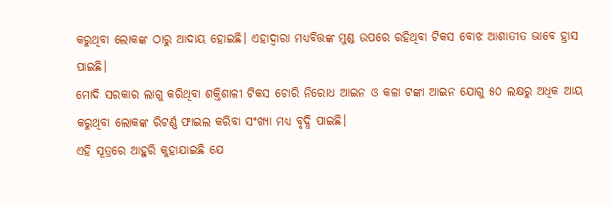କରୁଥିବା ଲୋକଙ୍କ ଠାରୁ ଆଦାୟ ହୋଇଛି। ଏହାଦ୍ୱାରା ମଧ୍ୟବିତ୍ତଙ୍କ ମୁଣ୍ଡ ଉପରେ ରହିଥିବା ଟିକସ ବୋଝ ଆଶାତୀତ ଭାବେ ହ୍ରାସ ପାଇଛି।
ମୋଦି ସରକାର ଲାଗୁ କରିଥିବା ଶକ୍ତିଶାଳୀ ଟିକସ ଚୋରି ନିରୋଧ ଆଇନ ଓ କଳା ଟଙ୍କା ଆଇନ ଯୋଗୁ ୫୦ ଲକ୍ଷରୁ ଅଧିକ ଆୟ କରୁଥିବା ଲୋକଙ୍କ ରିଟର୍ଣ୍ଣ ଫାଇଲ କରିବା ସଂଖ୍ୟା ମଧ୍ୟ ବୃଦ୍ଧି ପାଇଛି।
ଏହି ସୂତ୍ରରେ ଆହୁରି କୁହାଯାଇଛି ଯେ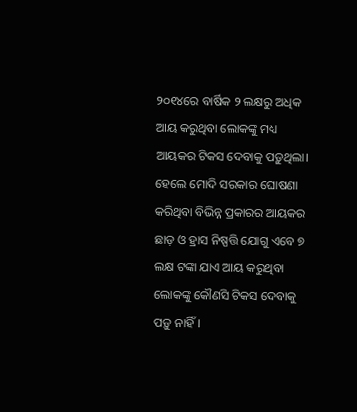୨୦୧୪ରେ ବାର୍ଷିକ ୨ ଲକ୍ଷରୁ ଅଧିକ ଆୟ କରୁଥିବା ଲୋକଙ୍କୁ ମଧ୍ୟ ଆୟକର ଟିକସ ଦେବାକୁ ପଡ଼ୁଥିଲା। ହେଲେ ମୋଦି ସରକାର ଘୋଷଣା କରିଥିବା ବିଭିନ୍ନ ପ୍ରକାରର ଆୟକର ଛାଡ଼ ଓ ହ୍ରାସ ନିଷ୍ପତ୍ତି ଯୋଗୁ ଏବେ ୭ ଲକ୍ଷ ଟଙ୍କା ଯାଏ ଆୟ କରୁଥିବା ଲୋକଙ୍କୁ କୌଣସି ଟିକସ ଦେବାକୁ ପଡ଼ୁ ନାହିଁ।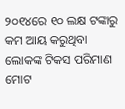୨୦୧୪ରେ ୧୦ ଲକ୍ଷ ଟଙ୍କାରୁ କମ ଆୟ କରୁଥିବା ଲୋକଙ୍କ ଟିକସ ପରିମାଣ ମୋଟ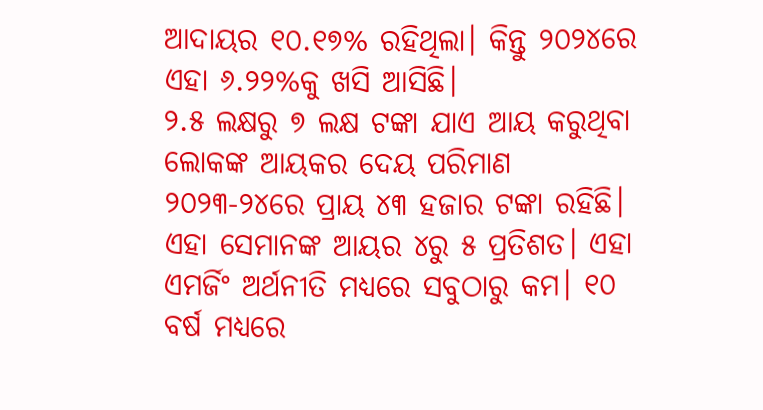ଆଦାୟର ୧୦.୧୭% ରହିଥିଲା। କିନ୍ତୁ ୨୦୨୪ରେ ଏହା ୬.୨୨%କୁ ଖସି ଆସିଛି।
୨.୫ ଲକ୍ଷରୁ ୭ ଲକ୍ଷ ଟଙ୍କା ଯାଏ ଆୟ କରୁଥିବା ଲୋକଙ୍କ ଆୟକର ଦେୟ ପରିମାଣ ୨୦୨୩-୨୪ରେ ପ୍ରାୟ ୪୩ ହଜାର ଟଙ୍କା ରହିଛି। ଏହା ସେମାନଙ୍କ ଆୟର ୪ରୁ ୫ ପ୍ରତିଶତ। ଏହା ଏମର୍ଜିଂ ଅର୍ଥନୀତି ମଧ୍ୟରେ ସବୁଠାରୁ କମ। ୧୦ ବର୍ଷ ମଧ୍ୟରେ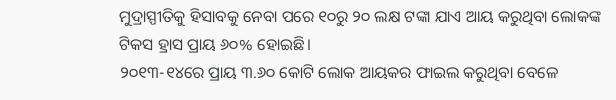ମୁଦ୍ରାସ୍ପୀତିକୁ ହିସାବକୁ ନେବା ପରେ ୧୦ରୁ ୨୦ ଲକ୍ଷ ଟଙ୍କା ଯାଏ ଆୟ କରୁଥିବା ଲୋକଙ୍କ ଟିକସ ହ୍ରାସ ପ୍ରାୟ ୬୦% ହୋଇଛି।
୨୦୧୩-୧୪ରେ ପ୍ରାୟ ୩.୬୦ କୋଟି ଲୋକ ଆୟକର ଫାଇଲ କରୁଥିବା ବେଳେ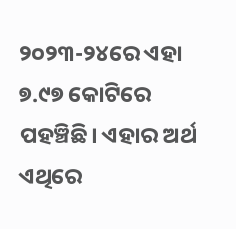୨୦୨୩-୨୪ରେ ଏହା ୭.୯୭ କୋଟିରେ ପହଞ୍ଚିଛି। ଏହାର ଅର୍ଥ ଏଥିରେ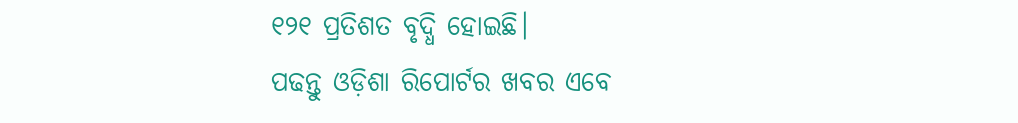୧୨୧ ପ୍ରତିଶତ ବୃଦ୍ଧି ହୋଇଛି।
ପଢନ୍ତୁ ଓଡ଼ିଶା ରିପୋର୍ଟର ଖବର ଏବେ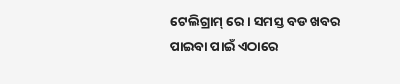ଟେଲିଗ୍ରାମ୍ ରେ। ସମସ୍ତ ବଡ ଖବର ପାଇବା ପାଇଁ ଏଠାରେ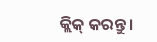କ୍ଲିକ୍ କରନ୍ତୁ।